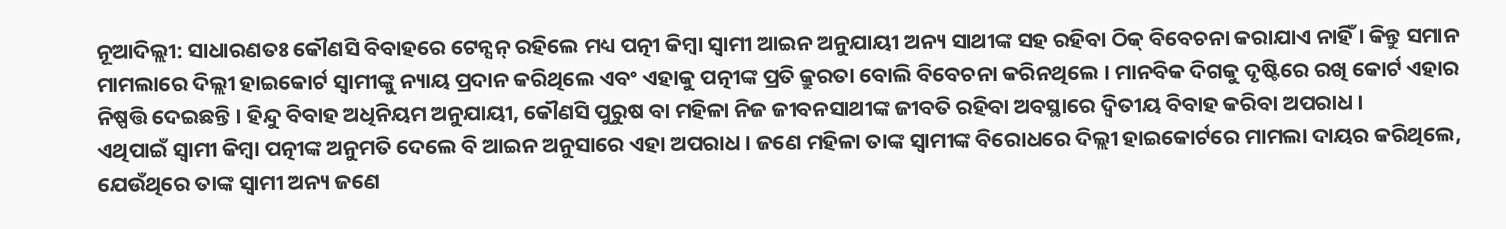ନୂଆଦିଲ୍ଲୀ: ସାଧାରଣତଃ କୌଣସି ବିବାହରେ ଟେନ୍ସନ୍ ରହିଲେ ମଧ୍ୟ ପତ୍ନୀ କିମ୍ବା ସ୍ୱାମୀ ଆଇନ ଅନୁଯାୟୀ ଅନ୍ୟ ସାଥୀଙ୍କ ସହ ରହିବା ଠିକ୍ ବିବେଚନା କରାଯାଏ ନାହିଁ । କିନ୍ତୁ ସମାନ ମାମଲାରେ ଦିଲ୍ଲୀ ହାଇକୋର୍ଟ ସ୍ୱାମୀଙ୍କୁ ନ୍ୟାୟ ପ୍ରଦାନ କରିଥିଲେ ଏବଂ ଏହାକୁ ପତ୍ନୀଙ୍କ ପ୍ରତି କ୍ରୁରତା ବୋଲି ବିବେଚନା କରିନଥିଲେ । ମାନବିକ ଦିଗକୁ ଦୃଷ୍ଟିରେ ରଖି କୋର୍ଟ ଏହାର ନିଷ୍ପତ୍ତି ଦେଇଛନ୍ତି । ହିନ୍ଦୁ ବିବାହ ଅଧିନିୟମ ଅନୁଯାୟୀ, କୌଣସି ପୁରୁଷ ବା ମହିଳା ନିଜ ଜୀବନସାଥୀଙ୍କ ଜୀବତି ରହିବା ଅବସ୍ଥାରେ ଦ୍ୱିତୀୟ ବିବାହ କରିବା ଅପରାଧ ।
ଏଥିପାଇଁ ସ୍ୱାମୀ କିମ୍ବା ପତ୍ନୀଙ୍କ ଅନୁମତି ଦେଲେ ବି ଆଇନ ଅନୁସାରେ ଏହା ଅପରାଧ । ଜଣେ ମହିଳା ତାଙ୍କ ସ୍ୱାମୀଙ୍କ ବିରୋଧରେ ଦିଲ୍ଲୀ ହାଇକୋର୍ଟରେ ମାମଲା ଦାୟର କରିଥିଲେ, ଯେଉଁଥିରେ ତାଙ୍କ ସ୍ୱାମୀ ଅନ୍ୟ ଜଣେ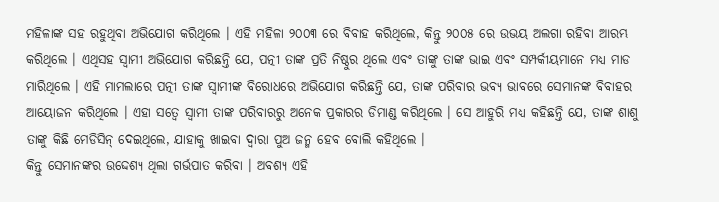ମହିଳାଙ୍କ ସହ ରହୁଥିବା ଅଭିଯୋଗ କରିଥିଲେ । ଏହି ମହିଳା ୨୦୦୩ ରେ ବିବାହ କରିଥିଲେ, କିନ୍ତୁ ୨୦୦୫ ରେ ଉଭୟ ଅଲଗା ରହିବା ଆରମ୍ଭ କରିଥିଲେ । ଏଥିସହ ସ୍ୱାମୀ ଅଭିଯୋଗ କରିଛନ୍ତି ଯେ, ପତ୍ନୀ ତାଙ୍କ ପ୍ରତି ନିଷ୍ଠୁର ଥିଲେ ଏବଂ ତାଙ୍କୁ ତାଙ୍କ ଭାଇ ଏବଂ ସମ୍ପର୍କୀୟମାନେ ମଧ୍ୟ ମାଡ ମାରିଥିଲେ । ଏହି ମାମଲାରେ ପତ୍ନୀ ତାଙ୍କ ସ୍ୱାମୀଙ୍କ ବିରୋଧରେ ଅଭିଯୋଗ କରିଛନ୍ତି ଯେ, ତାଙ୍କ ପରିବାର ଭବ୍ୟ ଭାବରେ ସେମାନଙ୍କ ବିବାହର ଆୟୋଜନ କରିଥିଲେ । ଏହା ସତ୍ୱେ ସ୍ୱାମୀ ତାଙ୍କ ପରିବାରରୁ ଅନେକ ପ୍ରକାରର ଡିମାଣ୍ଡ କରିଥିଲେ । ସେ ଆହୁରି ମଧ୍ୟ କହିଛନ୍ତି ଯେ, ତାଙ୍କ ଶାଶୁ ତାଙ୍କୁ କିଛି ମେଡିସିନ୍ ଦେଇଥିଲେ, ଯାହାକୁ ଖାଇବା ଦ୍ୱାରା ପୁଅ ଜନ୍ମ ହେବ ବୋଲି କହିଥିଲେ ।
କିନ୍ତୁ ସେମାନଙ୍କର ଉଦ୍ଦେଶ୍ୟ ଥିଲା ଗର୍ଭପାତ କରିବା । ଅବଶ୍ୟ ଏହି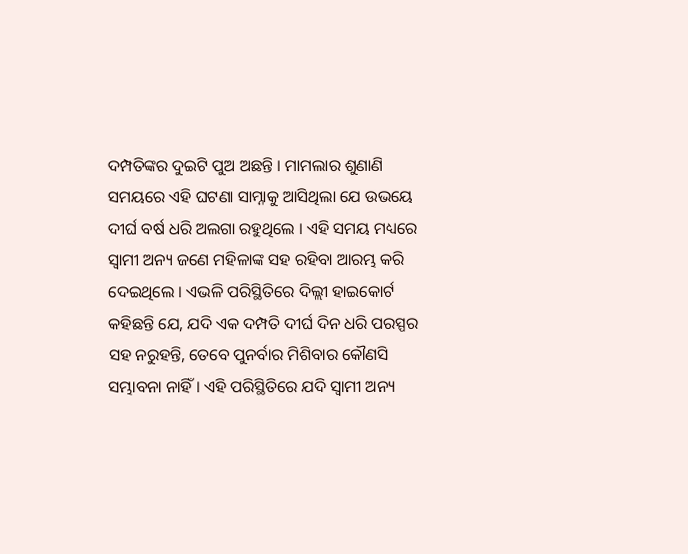ଦମ୍ପତିଙ୍କର ଦୁଇଟି ପୁଅ ଅଛନ୍ତି । ମାମଲାର ଶୁଣାଣି ସମୟରେ ଏହି ଘଟଣା ସାମ୍ନାକୁ ଆସିଥିଲା ଯେ ଉଭୟେ ଦୀର୍ଘ ବର୍ଷ ଧରି ଅଲଗା ରହୁଥିଲେ । ଏହି ସମୟ ମଧ୍ୟରେ ସ୍ୱାମୀ ଅନ୍ୟ ଜଣେ ମହିଳାଙ୍କ ସହ ରହିବା ଆରମ୍ଭ କରି ଦେଇଥିଲେ । ଏଭଳି ପରିସ୍ଥିତିରେ ଦିଲ୍ଲୀ ହାଇକୋର୍ଟ କହିଛନ୍ତି ଯେ, ଯଦି ଏକ ଦମ୍ପତି ଦୀର୍ଘ ଦିନ ଧରି ପରସ୍ପର ସହ ନରୁହନ୍ତି, ତେବେ ପୁନର୍ବାର ମିଶିବାର କୌଣସି ସମ୍ଭାବନା ନାହିଁ । ଏହି ପରିସ୍ଥିତିରେ ଯଦି ସ୍ୱାମୀ ଅନ୍ୟ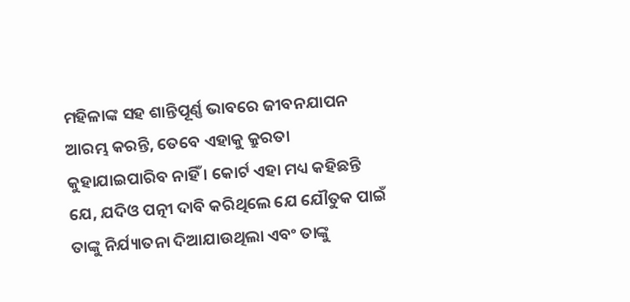ମହିଳାଙ୍କ ସହ ଶାନ୍ତିପୂର୍ଣ୍ଣ ଭାବରେ ଜୀବନଯାପନ ଆରମ୍ଭ କରନ୍ତି, ତେବେ ଏହାକୁ କ୍ରୁରତା କୁହାଯାଇପାରିବ ନାହିଁ । କୋର୍ଟ ଏହା ମଧ୍ୟ କହିଛନ୍ତି ଯେ, ଯଦିଓ ପତ୍ନୀ ଦାବି କରିଥିଲେ ଯେ ଯୌତୁକ ପାଇଁ ତାଙ୍କୁ ନିର୍ଯ୍ୟାତନା ଦିଆଯାଉଥିଲା ଏବଂ ତାଙ୍କୁ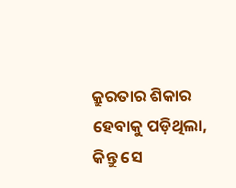କ୍ରୁରତାର ଶିକାର ହେବାକୁ ପଡ଼ିଥିଲା, କିନ୍ତୁ ସେ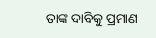ତାଙ୍କ ଦାବିକୁ ପ୍ରମାଣ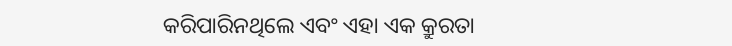କରିପାରିନଥିଲେ ଏବଂ ଏହା ଏକ କ୍ରୁରତା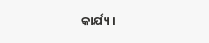କାର୍ଯ୍ୟ ।